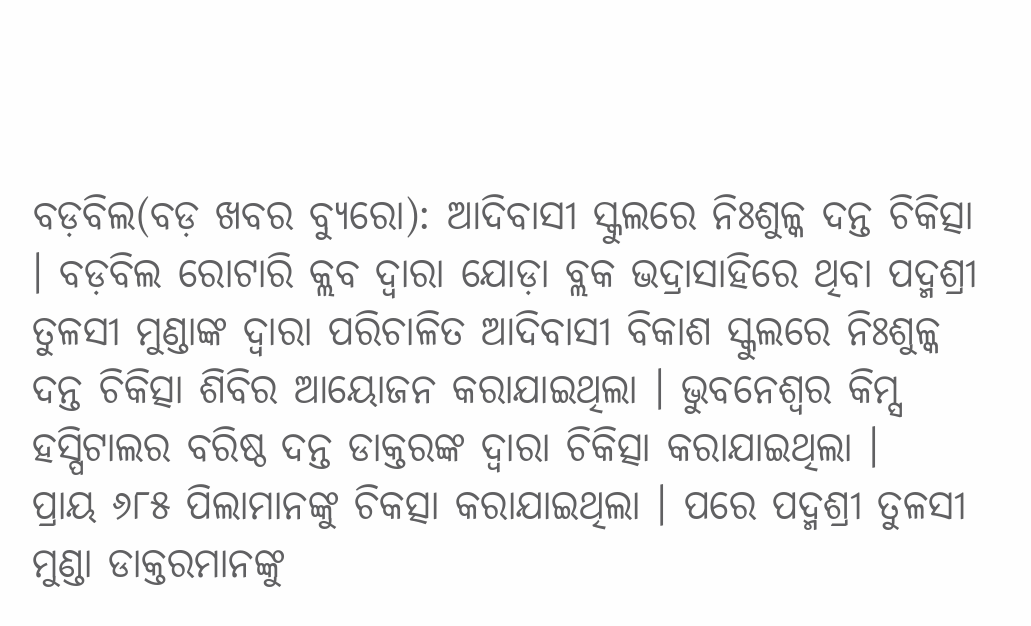ବଡ଼ବିଲ(ବଡ଼ ଖବର ବ୍ୟୁରୋ): ଆଦିବାସୀ ସ୍କୁଲରେ ନିଃଶୁଳ୍କ ଦନ୍ତ ଚିକିତ୍ସା । ବଡ଼ବିଲ ରୋଟାରି କ୍ଲବ ଦ୍ୱାରା ଯୋଡ଼ା ବ୍ଲକ ଭଦ୍ରାସାହିରେ ଥିବା ପଦ୍ମଶ୍ରୀ ତୁଳସୀ ମୁଣ୍ଡାଙ୍କ ଦ୍ୱାରା ପରିଚାଳିତ ଆଦିବାସୀ ବିକାଶ ସ୍କୁଲରେ ନିଃଶୁଳ୍କ ଦନ୍ତ ଚିକିତ୍ସା ଶିବିର ଆୟୋଜନ କରାଯାଇଥିଲା । ଭୁବନେଶ୍ୱର କିମ୍ସ ହସ୍ପିଟାଲର ବରିଷ୍ଠ ଦନ୍ତ ଡାକ୍ତରଙ୍କ ଦ୍ୱାରା ଚିକିତ୍ସା କରାଯାଇଥିଲା ।
ପ୍ରାୟ ୬୮୫ ପିଲାମାନଙ୍କୁ ଚିକତ୍ସା କରାଯାଇଥିଲା । ପରେ ପଦ୍ମଶ୍ରୀ ତୁଳସୀ ମୁଣ୍ଡା ଡାକ୍ତରମାନଙ୍କୁ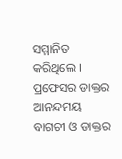ସମ୍ମାନିତ କରିଥିଲେ । ପ୍ରଫେସର ଡାକ୍ତର ଆନନ୍ଦମୟ ବାଗଚୀ ଓ ଡାକ୍ତର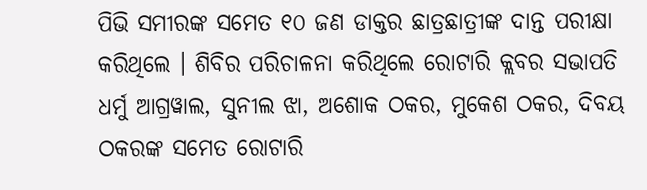ପିଭି ସମୀରଙ୍କ ସମେତ ୧୦ ଜଣ ଡାକ୍ତର ଛାତ୍ରଛାତ୍ରୀଙ୍କ ଦାନ୍ତ ପରୀକ୍ଷା କରିଥିଲେ । ଶିବିର ପରିଚାଳନା କରିଥିଲେ ରୋଟାରି କ୍ଲବର ସଭାପତି ଧର୍ମୁ ଆଗ୍ରୱାଲ, ସୁନୀଲ ଝା, ଅଶୋକ ଠକର, ମୁକେଶ ଠକର, ଦିବୟ ଠକରଙ୍କ ସମେତ ରୋଟାରି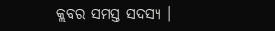କ୍ଲବର ସମସ୍ତ ସଦସ୍ୟ ।